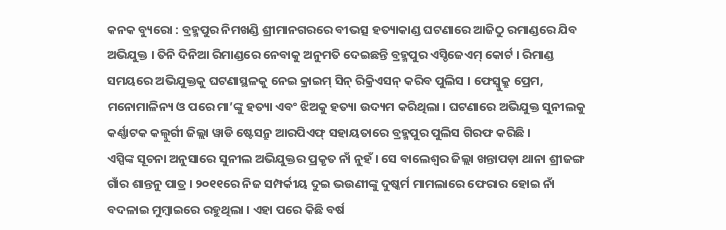କନକ ବ୍ୟୁରୋ : ବ୍ରହ୍ମପୁର ନିମଖଣ୍ଡି ଶ୍ରୀମାନଗରରେ ବୀଭତ୍ସ ହତ୍ୟାକାଣ୍ଡ ଘଟଣାରେ ଆଜିଠୁ ରମାଣ୍ଡରେ ଯିବ ଅଭିଯୁକ୍ତ । ତିନି ଦିନିଆ ରିମାଣ୍ଡରେ ନେବାକୁ ଅନୁମତି ଦେଇଛନ୍ତି ବ୍ରହ୍ମପୁର ଏସ୍ଡିଜେଏମ୍ କୋର୍ଟ । ରିମାଣ୍ଡ ସମୟରେ ଅଭିଯୁକ୍ତକୁ ଘଟଣାସ୍ଥଳକୁ ନେଇ କ୍ରାଇମ୍ ସିନ୍ ରିକ୍ରିଏସନ୍ କରିବ ପୁଲିସ । ଫେସ୍ବୁକ୍ରୁ ପ୍ରେମ, ମନୋମାଳିନ୍ୟ ଓ ପରେ ମା’ଙ୍କୁ ହତ୍ୟା ଏବଂ ଝିଅକୁ ହତ୍ୟା ଉଦ୍ୟମ କରିଥିଲା । ଘଟଣାରେ ଅଭିଯୁକ୍ତ ସୁନୀଲକୁ କର୍ଣ୍ଣାଟକ କଲ୍ବୁର୍ଗୀ ଜିଲ୍ଲା ୱାଡି ଷ୍ଟେସନ୍ରୁ ଆରପିଏଫ୍ ସହାୟତାରେ ବ୍ରହ୍ମପୁର ପୁଲିସ ଗିରଫ କରିଛି ।
ଏସ୍ପିଙ୍କ ସୂଚନା ଅନୁସାରେ ସୁନୀଲ ଅଭିଯୁକ୍ତର ପ୍ରକୃତ ନାଁ ନୁହଁ । ସେ ବାଲେଶ୍ବର ଜିଲ୍ଲା ଖନ୍ତାପଡ଼ା ଥାନା ଶ୍ରୀଜଙ୍ଗ ଗାଁର ଶାନ୍ତନୁ ପାତ୍ର । ୨୦୧୧ରେ ନିଜ ସମ୍ପର୍କୀୟ ଦୁଇ ଭଉଣୀଙ୍କୁ ଦୁଷ୍କର୍ମ ମାମଲାରେ ଫେରାର ହୋଇ ନାଁ ବଦଳାଇ ମୁମ୍ବାଇରେ ରହୁଥିଲା । ଏହା ପରେ କିଛି ବର୍ଷ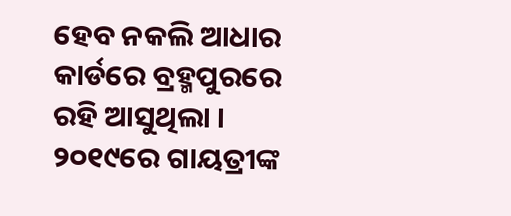ହେବ ନକଲି ଆଧାର କାର୍ଡରେ ବ୍ରହ୍ମପୁରରେ ରହି ଆସୁଥିଲା । ୨୦୧୯ରେ ଗାୟତ୍ରୀଙ୍କ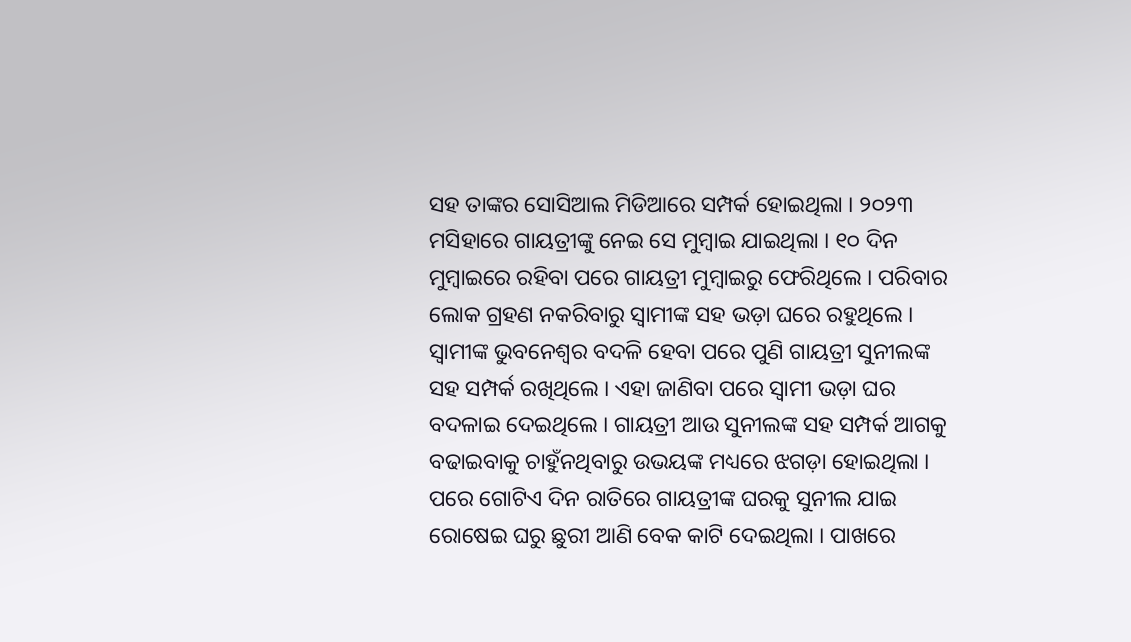ସହ ତାଙ୍କର ସୋସିଆଲ ମିଡିଆରେ ସମ୍ପର୍କ ହୋଇଥିଲା । ୨୦୨୩ ମସିହାରେ ଗାୟତ୍ରୀଙ୍କୁ ନେଇ ସେ ମୁମ୍ବାଇ ଯାଇଥିଲା । ୧୦ ଦିନ ମୁମ୍ବାଇରେ ରହିବା ପରେ ଗାୟତ୍ରୀ ମୁମ୍ବାଇରୁ ଫେରିଥିଲେ । ପରିବାର ଲୋକ ଗ୍ରହଣ ନକରିବାରୁ ସ୍ବାମୀଙ୍କ ସହ ଭଡ଼ା ଘରେ ରହୁଥିଲେ । ସ୍ବାମୀଙ୍କ ଭୁବନେଶ୍ବର ବଦଳି ହେବା ପରେ ପୁଣି ଗାୟତ୍ରୀ ସୁନୀଲଙ୍କ ସହ ସମ୍ପର୍କ ରଖିଥିଲେ । ଏହା ଜାଣିବା ପରେ ସ୍ବାମୀ ଭଡ଼ା ଘର ବଦଳାଇ ଦେଇଥିଲେ । ଗାୟତ୍ରୀ ଆଉ ସୁନୀଲଙ୍କ ସହ ସମ୍ପର୍କ ଆଗକୁ ବଢାଇବାକୁ ଚାହୁଁନଥିବାରୁ ଉଭୟଙ୍କ ମଧ୍ୟରେ ଝଗଡ଼ା ହୋଇଥିଲା । ପରେ ଗୋଟିଏ ଦିନ ରାତିରେ ଗାୟତ୍ରୀଙ୍କ ଘରକୁ ସୁନୀଲ ଯାଇ ରୋଷେଇ ଘରୁ ଛୁରୀ ଆଣି ବେକ କାଟି ଦେଇଥିଲା । ପାଖରେ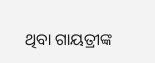ଥିବା ଗାୟତ୍ରୀଙ୍କ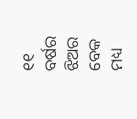୧୧ ବର୍ଷର ଝିଅର ବେକ ମଧ୍ୟ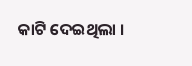କାଟି ଦେଇଥିଲା ।